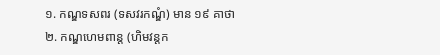១. កណ្ឌទសពរ (ទសវរកណ្ឌំ) មាន ១៩ គាថា
២. កណ្ឌហេមពាន្ត (ហិមវន្តក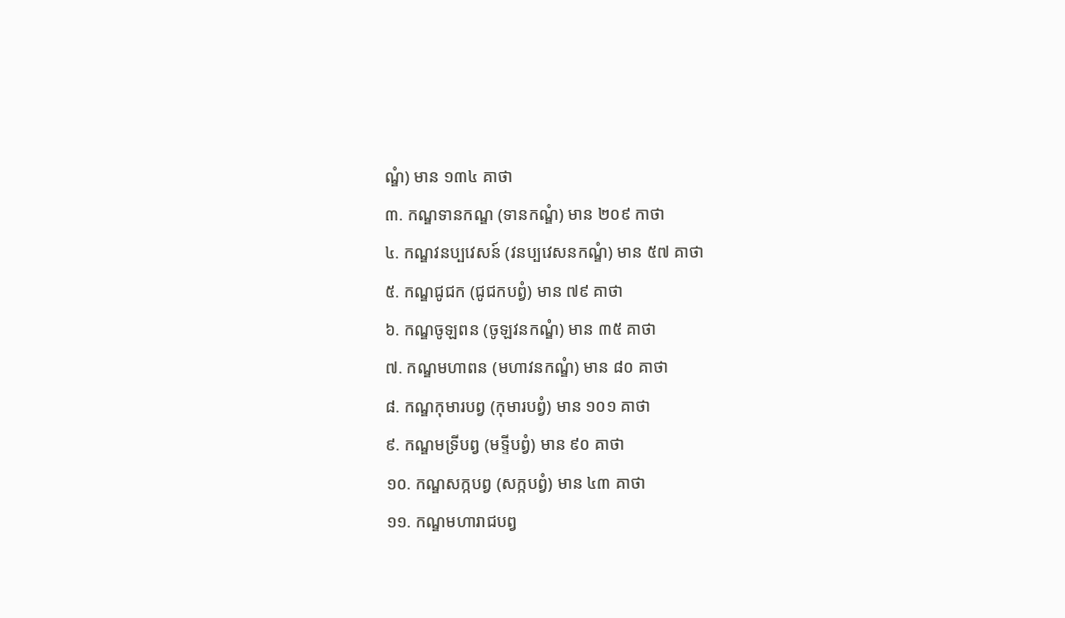ណ្ឌំ) មាន ១៣៤ គាថា
៣. កណ្ឌទានកណ្ឌ (ទានកណ្ឌំ) មាន ២០៩ កាថា
៤. កណ្ឌវនប្បវេសន៍ (វនប្បវេសនកណ្ឌំ) មាន ៥៧ គាថា
៥. កណ្ឌជូជក (ជូជកបព្វំ) មាន ៧៩ គាថា
៦. កណ្ឌចូឡពន (ចូឡវនកណ្ឌំ) មាន ៣៥ គាថា
៧. កណ្ឌមហាពន (មហាវនកណ្ឌំ) មាន ៨០ គាថា
៨. កណ្ឌកុមារបព្វ (កុមារបព្វំ) មាន ១០១ គាថា
៩. កណ្ឌមទ្រីបព្វ (មទ្ទីបព្វំ) មាន ៩០ គាថា
១០. កណ្ឌសក្កបព្វ (សក្កបព្វំ) មាន ៤៣ គាថា
១១. កណ្ឌមហារាជបព្វ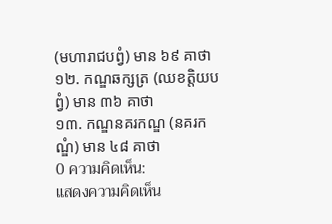(មហារាជបព្វំ) មាន ៦៩ គាថា
១២. កណ្ឌឆក្សត្រ (ឈខត្តិយបព្វំ) មាន ៣៦ គាថា
១៣. កណ្ឌនគរកណ្ឌ (នគរកណ្ឌំ) មាន ៤៨ គាថា
0 ความคิดเห็น:
แสดงความคิดเห็น